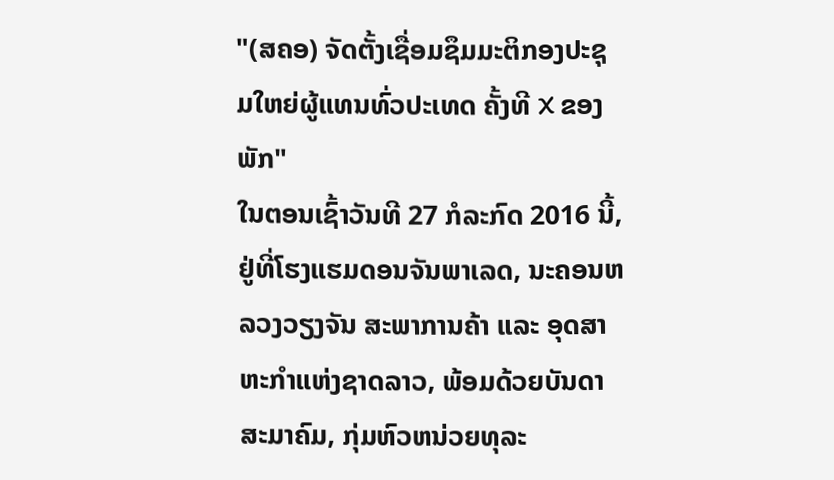"(ສຄອ) ຈັດຕັ້ງເຊື່ອມຊຶມມະຕິກອງປະຊຸມໃຫຍ່ຜູ້ແທນທົ່ວປະເທດ ຄັ້ງທີ X ຂອງພັກ"
ໃນຕອນເຊົ້າວັນທີ 27 ກໍລະກົດ 2016 ນີ້, ຢູ່ທີ່ໂຮງແຮມດອນຈັນພາເລດ, ນະຄອນຫລວງວຽງຈັນ ສະພາການຄ້າ ແລະ ອຸດສາຫະກຳແຫ່ງຊາດລາວ, ພ້ອມດ້ວຍບັນດາສະມາຄົມ, ກຸ່ມຫົວຫນ່ວຍທຸລະ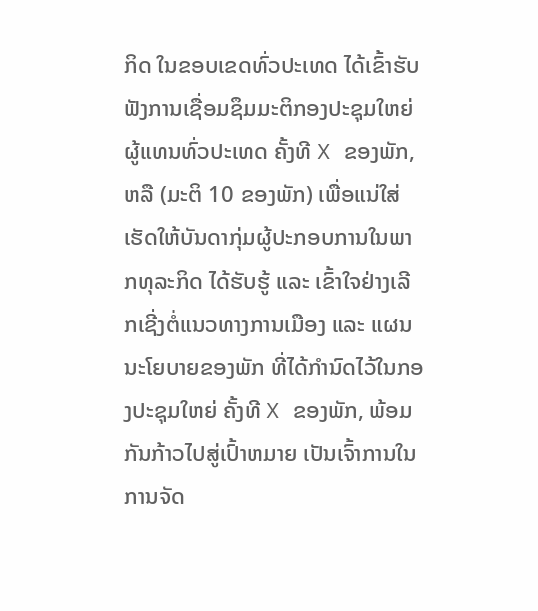ກິດ ໃນຂອບເຂດທົ່ວປະເທດ ໄດ້ເຂົ້າຮັບຟັງການເຊື່ອມຊຶມມະຕິກອງປະຊຸມໃຫຍ່ຜູ້ແທນທົ່ວປະເທດ ຄັ້ງທີ X ຂອງພັກ, ຫລື (ມະຕິ 10 ຂອງພັກ) ເພື່ອແນ່ໃສ່ເຮັດໃຫ້ບັນດາກຸ່ມຜູ້ປະກອບການໃນພາກທຸລະກິດ ໄດ້ຮັບຮູ້ ແລະ ເຂົ້າໃຈຢ່າງເລີກເຊີ່ງຕໍ່ແນວທາງການເມືອງ ແລະ ແຜນນະໂຍບາຍຂອງພັກ ທີ່ໄດ້ກຳນົດໄວ້ໃນກອງປະຊຸມໃຫຍ່ ຄັ້ງທີ X ຂອງພັກ, ພ້ອມກັນກ້າວໄປສູ່ເປົ້າຫມາຍ ເປັນເຈົ້າການໃນການຈັດ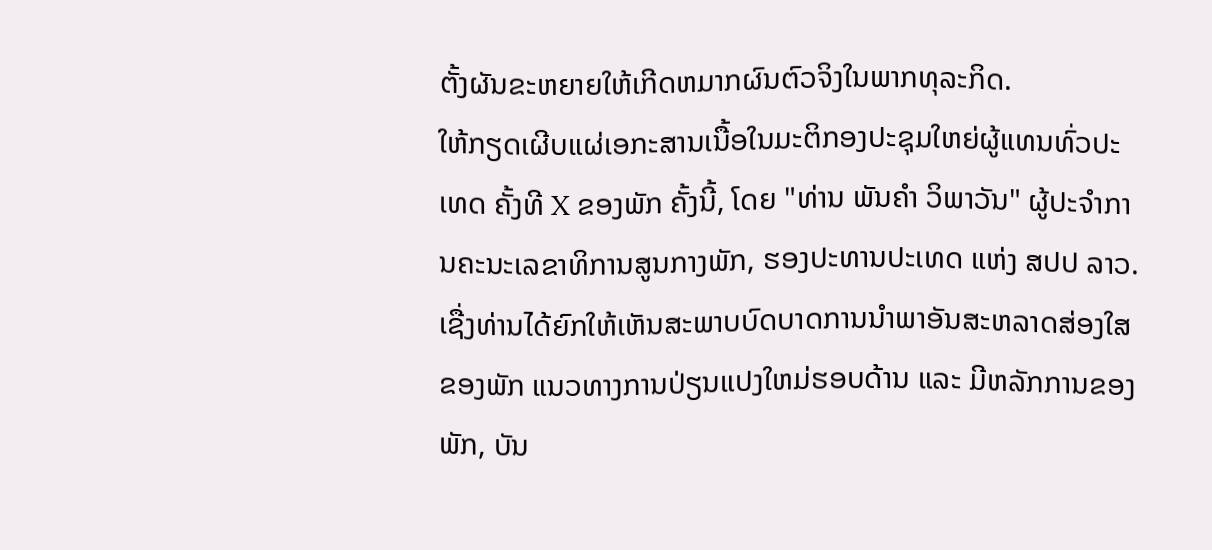ຕັ້ງຜັນຂະຫຍາຍໃຫ້ເກີດຫມາກຜົນຕົວຈິງໃນພາກທຸລະກິດ.
ໃຫ້ກຽດເຜີບແຜ່ເອກະສານເນື້ອໃນມະຕິກອງປະຊຸມໃຫຍ່ຜູ້ແທນທົ່ວປະເທດ ຄັ້ງທີ X ຂອງພັກ ຄັ້ງນີ້, ໂດຍ "ທ່ານ ພັນຄຳ ວິພາວັນ" ຜູ້ປະຈໍາການຄະນະເລຂາທິການສູນກາງພັກ, ຮອງປະທານປະເທດ ແຫ່ງ ສປປ ລາວ. ເຊື່ງທ່ານໄດ້ຍົກໃຫ້ເຫັນສະພາບບົດບາດການນຳພາອັນສະຫລາດສ່ອງໃສຂອງພັກ ແນວທາງການປ່ຽນແປງໃຫມ່ຮອບດ້ານ ແລະ ມີຫລັກການຂອງພັກ, ບັນ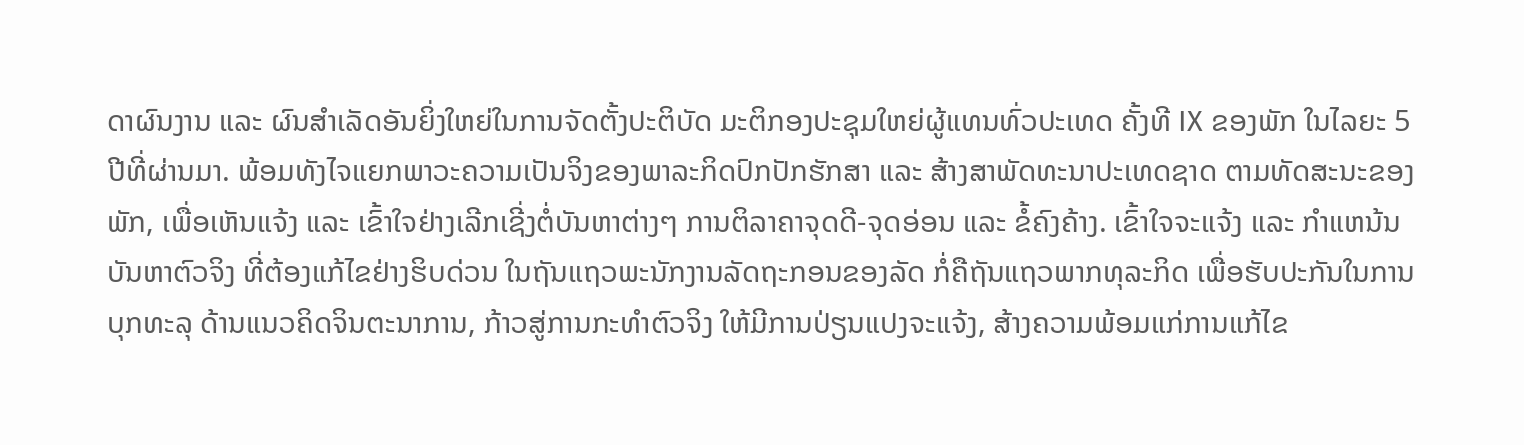ດາຜົນງານ ແລະ ຜົນສຳເລັດອັນຍິ່ງໃຫຍ່ໃນການຈັດຕັ້ງປະຕິບັດ ມະຕິກອງປະຊຸມໃຫຍ່ຜູ້ແທນທົ່ວປະເທດ ຄັ້ງທີ IX ຂອງພັກ ໃນໄລຍະ 5 ປີທີ່ຜ່ານມາ. ພ້ອມທັງໄຈແຍກພາວະຄວາມເປັນຈິງຂອງພາລະກິດປົກປັກຮັກສາ ແລະ ສ້າງສາພັດທະນາປະເທດຊາດ ຕາມທັດສະນະຂອງພັກ, ເພື່ອເຫັນແຈ້ງ ແລະ ເຂົ້າໃຈຢ່າງເລີກເຊີ່ງຕໍ່ບັນຫາຕ່າງໆ ການຕິລາຄາຈຸດດີ-ຈຸດອ່ອນ ແລະ ຂໍ້ຄົງຄ້າງ. ເຂົ້າໃຈຈະແຈ້ງ ແລະ ກຳແຫນ້ນບັນຫາຕົວຈິງ ທີ່ຕ້ອງແກ້ໄຂຢ່າງຮິບດ່ວນ ໃນຖັນແຖວພະນັກງານລັດຖະກອນຂອງລັດ ກໍ່ຄືຖັນແຖວພາກທຸລະກິດ ເພື່ອຮັບປະກັນໃນການບຸກທະລຸ ດ້ານແນວຄິດຈິນຕະນາການ, ກ້າວສູ່ການກະທຳຕົວຈິງ ໃຫ້ມີການປ່ຽນແປງຈະແຈ້ງ, ສ້າງຄວາມພ້ອມແກ່ການແກ້ໄຂ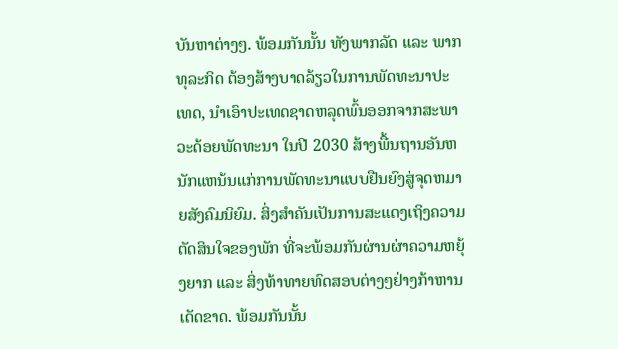ບັນຫາຕ່າງໆ. ພ້ອມກັນນັ້ນ ທັງພາກລັດ ແລະ ພາກທຸລະກິດ ຕ້ອງສ້າງບາດລ້ຽວໃນການພັດທະນາປະເທດ, ນຳເອົາປະເທດຊາດຫລຸດພົ້ນອອກຈາກສະພາວະດ້ອຍພັດທະນາ ໃນປີ 2030 ສ້າງພື້ນຖານອັນຫນັກແຫນ້ນແກ່ການພັດທະນາແບບຢືນຍົງສູ່ຈຸດຫມາຍສັງຄົມນິຍົມ. ສິ່ງສຳຄັນເປັນການສະແດງເຖິງຄວາມຕັດສິນໃຈຂອງພັກ ທີ່ຈະພ້ອມກັນຜ່ານຜ່າຄວາມຫຍຸ້ງຍາກ ແລະ ສິ່ງທ້າທາຍທົດສອບຕ່າງໆຢ່າງກ້າຫານເດັດຂາດ. ພ້ອມກັນນັ້ນ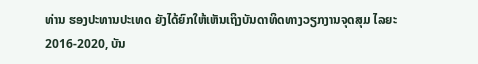ທ່ານ ຮອງປະທານປະເທດ ຍັງໄດ້ຍົກໃຫ້ເຫັນເຖິງບັນດາທິດທາງວຽກງານຈຸດສຸມ ໄລຍະ 2016-2020, ບັນ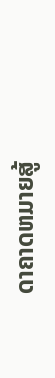ດາຄາດຫມາຍສູ້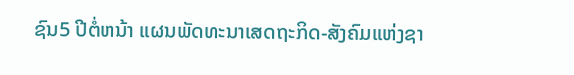ຊົນ5 ປີຕໍ່ຫນ້າ ແຜນພັດທະນາເສດຖະກິດ-ສັງຄົມແຫ່ງຊາ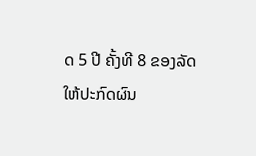ດ 5 ປີ ຄັ້ງທີ 8 ຂອງລັດ ໃຫ້ປະກົດຜົນ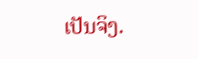ເປັນຈິງ.